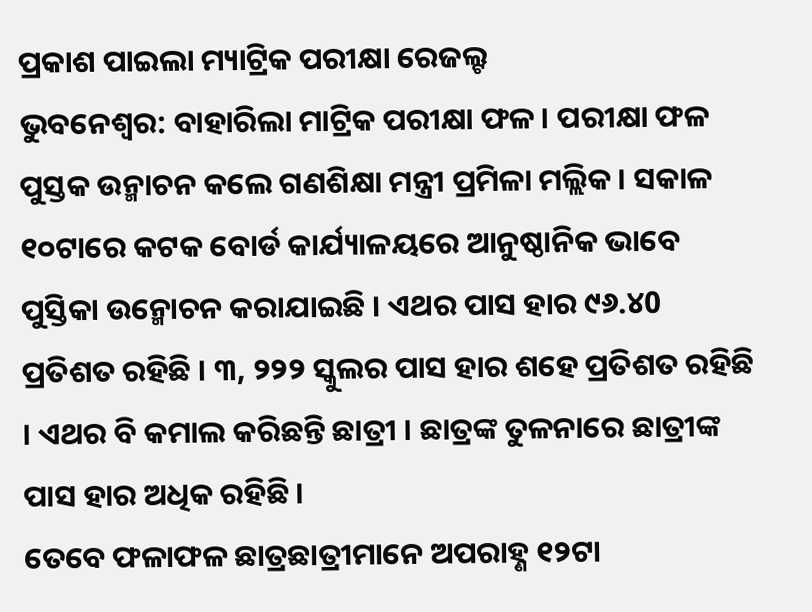ପ୍ରକାଶ ପାଇଲା ମ୍ୟାଟ୍ରିକ ପରୀକ୍ଷା ରେଜଲ୍ଟ
ଭୁବନେଶ୍ୱର: ବାହାରିଲା ମାଟ୍ରିକ ପରୀକ୍ଷା ଫଳ । ପରୀକ୍ଷା ଫଳ ପୁସ୍ତକ ଉନ୍ମାଚନ କଲେ ଗଣଶିକ୍ଷା ମନ୍ତ୍ରୀ ପ୍ରମିଳା ମଲ୍ଲିକ । ସକାଳ ୧୦ଟାରେ କଟକ ବୋର୍ଡ କାର୍ଯ୍ୟାଳୟରେ ଆନୁଷ୍ଠାନିକ ଭାବେ ପୁସ୍ତିକା ଉନ୍ମୋଚନ କରାଯାଇଛି । ଏଥର ପାସ ହାର ୯୬.୪0 ପ୍ରତିଶତ ରହିଛି । ୩, ୨୨୨ ସ୍କୁଲର ପାସ ହାର ଶହେ ପ୍ରତିଶତ ରହିଛି । ଏଥର ବି କମାଲ କରିଛନ୍ତି ଛାତ୍ରୀ । ଛାତ୍ରଙ୍କ ତୁଳନାରେ ଛାତ୍ରୀଙ୍କ ପାସ ହାର ଅଧିକ ରହିଛି ।
ତେବେ ଫଳାଫଳ ଛାତ୍ରଛାତ୍ରୀମାନେ ଅପରାହ୍ଣ ୧୨ଟା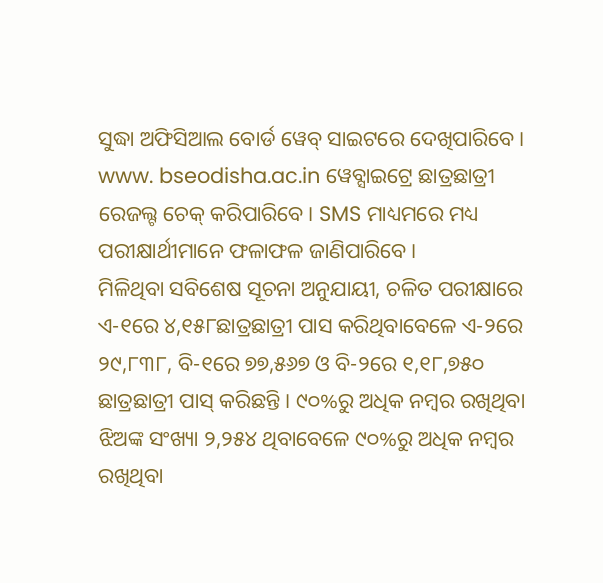ସୁଦ୍ଧା ଅଫିସିଆଲ ବୋର୍ଡ ୱେବ୍ ସାଇଟରେ ଦେଖିପାରିବେ । www. bseodisha.ac.in ୱେବ୍ସାଇଟ୍ରେ ଛାତ୍ରଛାତ୍ରୀ ରେଜଲ୍ଟ ଚେକ୍ କରିପାରିବେ। SMS ମାଧ୍ୟମରେ ମଧ୍ୟ ପରୀକ୍ଷାର୍ଥୀମାନେ ଫଳାଫଳ ଜାଣିପାରିବେ।
ମିଳିଥିବା ସବିଶେଷ ସୂଚନା ଅନୁଯାୟୀ, ଚଳିତ ପରୀକ୍ଷାରେ ଏ-୧ରେ ୪,୧୫୮ଛାତ୍ରଛାତ୍ରୀ ପାସ କରିଥିବାବେଳେ ଏ-୨ରେ ୨୯,୮୩୮, ବି-୧ରେ ୭୭,୫୬୭ ଓ ବି-୨ରେ ୧,୧୮,୭୫୦ ଛାତ୍ରଛାତ୍ରୀ ପାସ୍ କରିଛନ୍ତି । ୯୦%ରୁ ଅଧିକ ନମ୍ବର ରଖିଥିବା ଝିଅଙ୍କ ସଂଖ୍ୟା ୨,୨୫୪ ଥିବାବେଳେ ୯୦%ରୁ ଅଧିକ ନମ୍ବର ରଖିଥିବା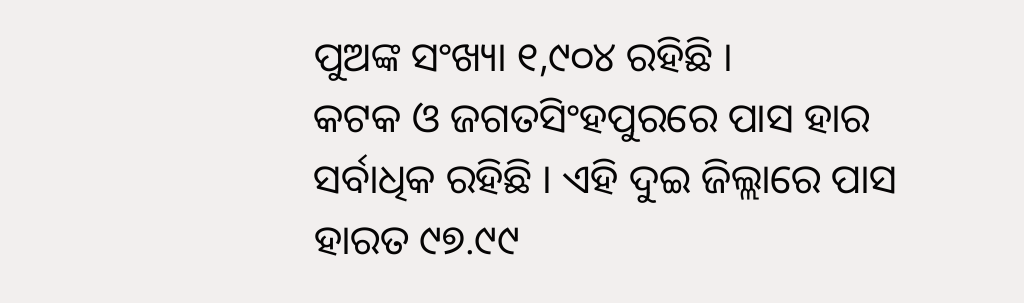ପୁଅଙ୍କ ସଂଖ୍ୟା ୧,୯୦୪ ରହିଛି ।
କଟକ ଓ ଜଗତସିଂହପୁରରେ ପାସ ହାର ସର୍ବାଧିକ ରହିଛି । ଏହି ଦୁଇ ଜିଲ୍ଲାରେ ପାସ ହାରତ ୯୭.୯୯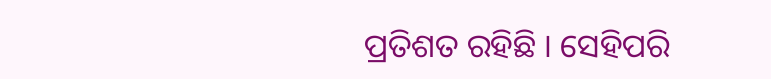ପ୍ରତିଶତ ରହିଛି । ସେହିପରି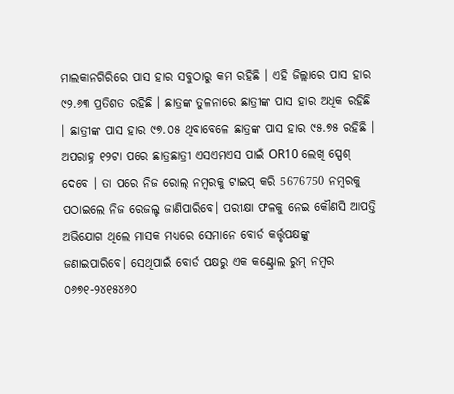ମାଲକାନଗିରିରେ ପାସ ହାର ସବୁଠାରୁ କମ ରହିଛି । ଏହି ଜିଲ୍ଲାରେ ପାସ ହାର ୯୨.୬୩ ପ୍ରତିଶତ ରହିଛି । ଛାତ୍ରଙ୍କ ତୁଳନାରେ ଛାତ୍ରୀଙ୍କ ପାସ ହାର ଅଧିକ ରହିଛି । ଛାତ୍ରୀଙ୍କ ପାସ ହାର ୯୭.୦୫ ଥିବାବେଳେ ଛାତ୍ରଙ୍କ ପାସ ହାର ୯୫.୭୫ ରହିଛି ।
ଅପରାହ୍ନ ୧୨ଟା ପରେ ଛାତ୍ରଛାତ୍ରୀ ଏସଏମଏସ ପାଇଁ OR10 ଲେଖି ସ୍ପେଶ୍ ଦେବେ । ତା ପରେ ନିଜ ରୋଲ୍ ନମ୍ବରକୁ ଟାଇପ୍ କରି 5676750 ନମ୍ବରକୁ ପଠାଇଲେ ନିଜ ରେଜଲ୍ଟ ଜାଣିପାରିବେ। ପରୀକ୍ଷା ଫଳକୁ ନେଇ କୌଣସି ଆପତ୍ତି ଅଭିଯୋଗ ଥିଲେ ମାସକ ମଧ୍ୟରେ ସେମାନେ ବୋର୍ଡ କର୍ତ୍ତୃପକ୍ଷଙ୍କୁ ଜଣାଇପାରିବେ। ସେଥିପାଇଁ ବୋର୍ଡ ପକ୍ଷରୁ ଏକ କଣ୍ଟ୍ରୋଲ ରୁମ୍ ନମ୍ବର ୦୬୭୧-୨୪୧୫୪୬୦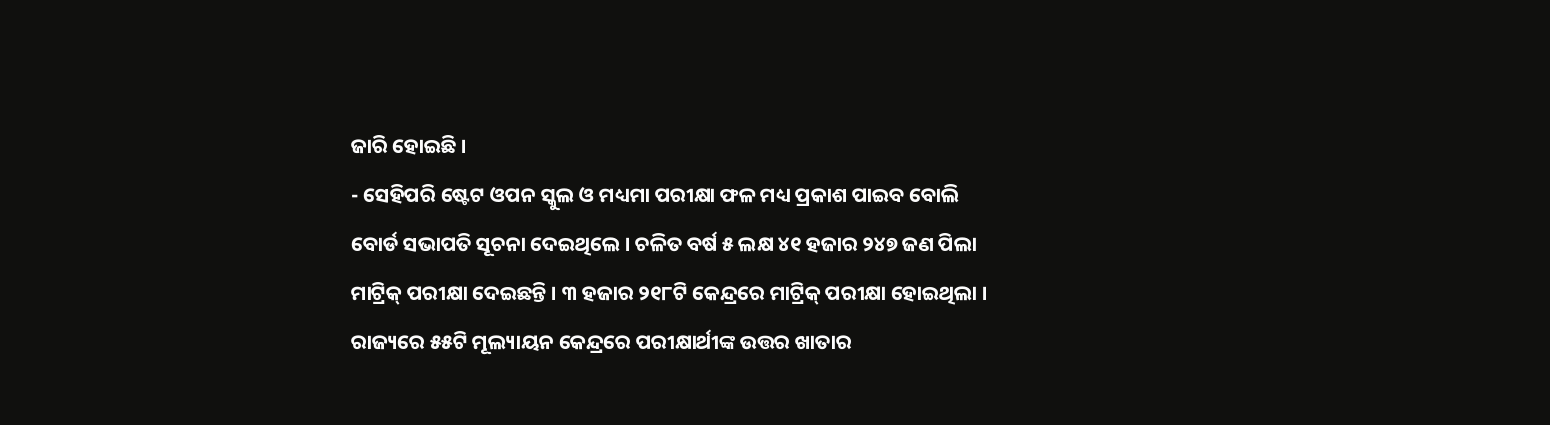ଜାରି ହୋଇଛି ।
- ସେହିପରି ଷ୍ଟେଟ ଓପନ ସ୍କୁଲ ଓ ମଧ୍ୟମା ପରୀକ୍ଷା ଫଳ ମଧ୍ୟ ପ୍ରକାଶ ପାଇବ ବୋଲି ବୋର୍ଡ ସଭାପତି ସୂଚନା ଦେଇଥିଲେ । ଚଳିତ ବର୍ଷ ୫ ଲକ୍ଷ ୪୧ ହଜାର ୨୪୭ ଜଣ ପିଲା ମାଟ୍ରିକ୍ ପରୀକ୍ଷା ଦେଇଛନ୍ତି । ୩ ହଜାର ୨୧୮ଟି କେନ୍ଦ୍ରରେ ମାଟ୍ରିକ୍ ପରୀକ୍ଷା ହୋଇଥିଲା । ରାଜ୍ୟରେ ୫୫ଟି ମୂଲ୍ୟାୟନ କେନ୍ଦ୍ରରେ ପରୀକ୍ଷାର୍ଥୀଙ୍କ ଉତ୍ତର ଖାତାର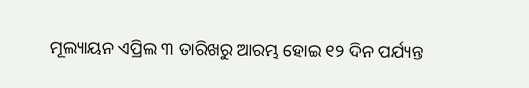ମୂଲ୍ୟାୟନ ଏପ୍ରିଲ ୩ ତାରିଖରୁ ଆରମ୍ଭ ହୋଇ ୧୨ ଦିନ ପର୍ଯ୍ୟନ୍ତ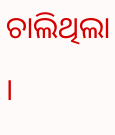ଚାଲିଥିଲା ।